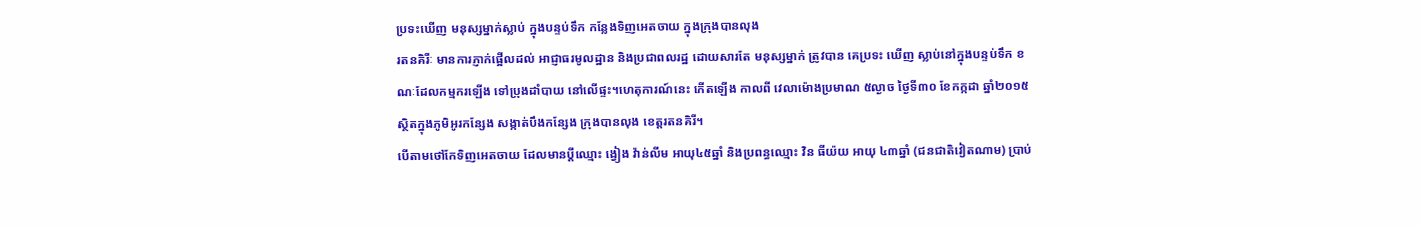ប្រទះឃើញ មនុស្សម្នាក់ស្លាប់ ក្នុងបន្ទប់ទឹក កន្លែងទិញអេតចាយ ក្នុងក្រុងបានលុង
រតនគិរីៈ មានការភ្ញាក់ផ្អើលដល់ អាជ្ញាធរមូលដ្ឋាន និងប្រជាពលរដ្ឋ ដោយសារតែ មនុស្សម្នាក់ ត្រូវបាន គេប្រទះ ឃើញ ស្លាប់នៅក្នុងបន្ទប់ទឹក ខណៈដែលកម្មករឡើង ទៅប្រុងដាំបាយ នៅលើផ្ទះ។ហេតុការណ៍នេះ កើតឡើង កាលពី វេលាម៉ោងប្រមាណ ៥ល្ងាច ថ្ងៃទី៣០ ខែកក្កដា ឆ្នាំ២០១៥ ស្ថិតក្នុងភូមិអូរកន្សែង សង្កាត់បឹងកន្សែង ក្រុងបានលុង ខេត្តរតនគិរី។
បើតាមថៅកែទិញអេតចាយ ដែលមានប្តីឈ្មោះ ង្វៀង វ៉ាន់លីម អាយុ៤៥ឆ្នាំ និងប្រពន្ធឈ្មោះ វិន ធីយ៉យ អាយុ ៤៣ឆ្នាំ (ជនជាតិវៀតណាម) ប្រាប់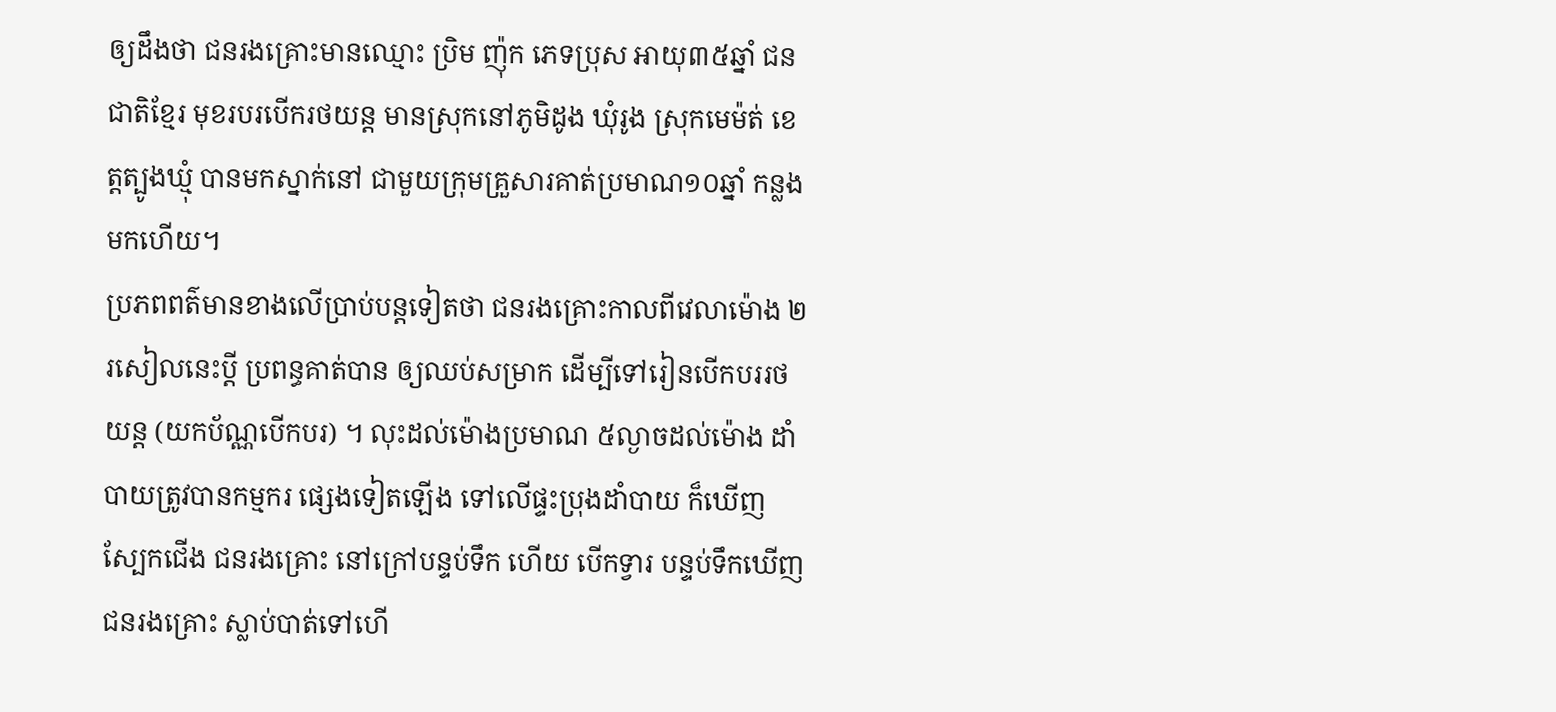ឲ្យដឹងថា ជនរងគ្រោះមានឈ្មោះ ប្រិម ញ៉ុក ភេទប្រុស អាយុ៣៥ឆ្នាំ ជនជាតិខ្មែរ មុខរបរបើករថយន្ត មានស្រុកនៅភូមិដូង ឃុំរូង ស្រុកមេម៉ត់ ខេត្តត្បូងឃ្មុំ បានមកស្នាក់នៅ ជាមួយក្រុមគ្រួសារគាត់ប្រមាណ១០ឆ្នាំ កន្លងមកហើយ។
ប្រភពពត៌មានខាងលើប្រាប់បន្តទៀតថា ជនរងគ្រោះកាលពីវេលាម៉ោង ២រសៀលនេះប្តី ប្រពន្ធគាត់បាន ឲ្យឈប់សម្រាក ដើម្បីទៅរៀនបើកបររថយន្ត (យកប័ណ្ណបើកបរ) ។ លុះដល់ម៉ោងប្រមាណ ៥ល្ងាចដល់ម៉ោង ដាំបាយត្រូវបានកម្មករ ផ្សេងទៀតឡើង ទៅលើផ្ទះប្រុងដាំបាយ ក៏ឃើញស្បែកជើង ជនរងគ្រោះ នៅក្រៅបន្ទប់ទឹក ហើយ បើកទ្វារ បន្ទប់ទឹកឃើញជនរងគ្រោះ ស្លាប់បាត់ទៅហើ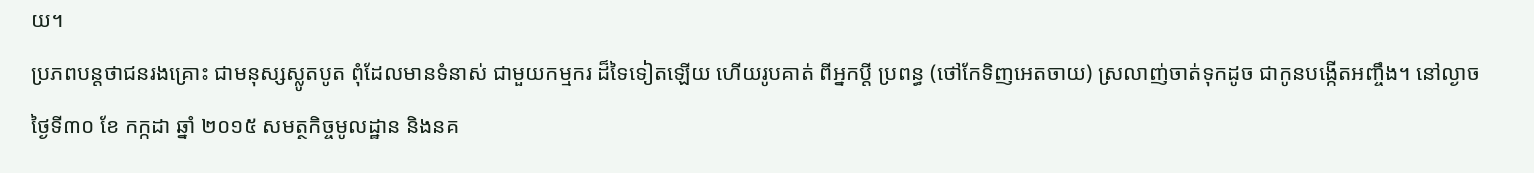យ។
ប្រភពបន្តថាជនរងគ្រោះ ជាមនុស្សស្លូតបូត ពុំដែលមានទំនាស់ ជាមួយកម្មករ ដ៏ទៃទៀតឡើយ ហើយរូបគាត់ ពីអ្នកប្តី ប្រពន្ធ (ថៅកែទិញអេតចាយ) ស្រលាញ់ចាត់ទុកដូច ជាកូនបង្កើតអញ្ចឹង។ នៅល្ងាច ថ្ងៃទី៣០ ខែ កក្កដា ឆ្នាំ ២០១៥ សមត្ថកិច្ចមូលដ្ឋាន និងនគ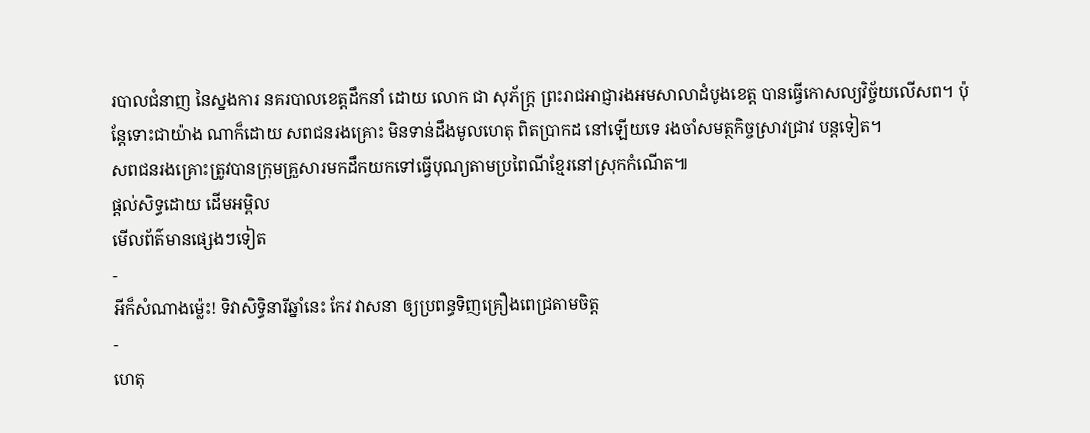របាលជំនាញ នៃស្នងការ នគរបាលខេត្តដឹកនាំ ដោយ លោក ជា សុភ័ក្ត្រ ព្រះរាជអាជ្ញារងអមសាលាដំបូងខេត្ត បានធ្វើកោសល្យវិច្ច័យលើសព។ ប៉ុន្តែទោះជាយ៉ាង ណាក៏ដោយ សពជនរងគ្រោះ មិនទាន់ដឹងមូលហេតុ ពិតប្រាកដ នៅឡើយទេ រងចាំសមត្ថកិច្ចស្រាវជ្រាវ បន្តទៀត។
សពជនរងគ្រោះត្រូវបានក្រុមគ្រួសារមកដឹកយកទៅធ្វើបុណ្យតាមប្រពៃណីខ្មែរនៅស្រុកកំណើត៕
ផ្តល់សិទ្ធដោយ ដើមអម្ពិល
មើលព័ត៌មានផ្សេងៗទៀត
-
អីក៏សំណាងម្ល៉េះ! ទិវាសិទ្ធិនារីឆ្នាំនេះ កែវ វាសនា ឲ្យប្រពន្ធទិញគ្រឿងពេជ្រតាមចិត្ត
-
ហេតុ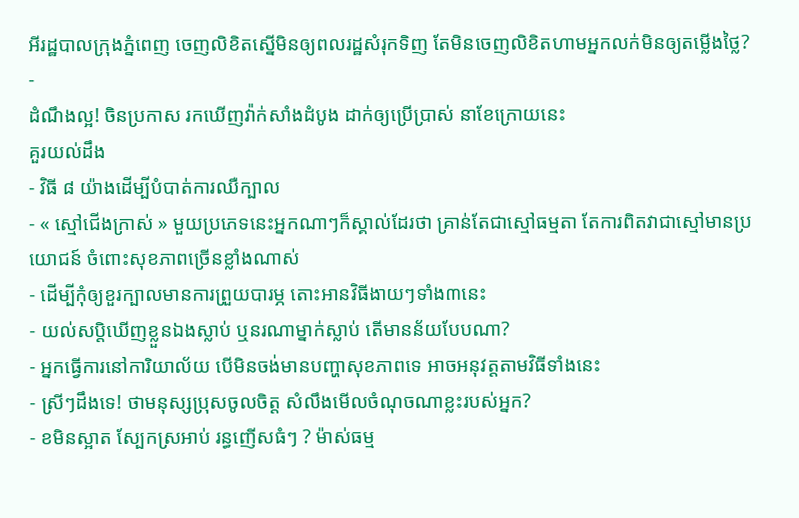អីរដ្ឋបាលក្រុងភ្នំពេញ ចេញលិខិតស្នើមិនឲ្យពលរដ្ឋសំរុកទិញ តែមិនចេញលិខិតហាមអ្នកលក់មិនឲ្យតម្លើងថ្លៃ?
-
ដំណឹងល្អ! ចិនប្រកាស រកឃើញវ៉ាក់សាំងដំបូង ដាក់ឲ្យប្រើប្រាស់ នាខែក្រោយនេះ
គួរយល់ដឹង
- វិធី ៨ យ៉ាងដើម្បីបំបាត់ការឈឺក្បាល
- « ស្មៅជើងក្រាស់ » មួយប្រភេទនេះអ្នកណាៗក៏ស្គាល់ដែរថា គ្រាន់តែជាស្មៅធម្មតា តែការពិតវាជាស្មៅមានប្រយោជន៍ ចំពោះសុខភាពច្រើនខ្លាំងណាស់
- ដើម្បីកុំឲ្យខួរក្បាលមានការព្រួយបារម្ភ តោះអានវិធីងាយៗទាំង៣នេះ
- យល់សប្តិឃើញខ្លួនឯងស្លាប់ ឬនរណាម្នាក់ស្លាប់ តើមានន័យបែបណា?
- អ្នកធ្វើការនៅការិយាល័យ បើមិនចង់មានបញ្ហាសុខភាពទេ អាចអនុវត្តតាមវិធីទាំងនេះ
- ស្រីៗដឹងទេ! ថាមនុស្សប្រុសចូលចិត្ត សំលឹងមើលចំណុចណាខ្លះរបស់អ្នក?
- ខមិនស្អាត ស្បែកស្រអាប់ រន្ធញើសធំៗ ? ម៉ាស់ធម្ម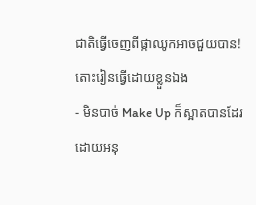ជាតិធ្វើចេញពីផ្កាឈូកអាចជួយបាន! តោះរៀនធ្វើដោយខ្លួនឯង
- មិនបាច់ Make Up ក៏ស្អាតបានដែរ ដោយអនុ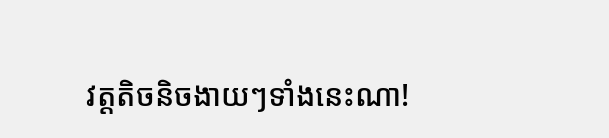វត្តតិចនិចងាយៗទាំងនេះណា!